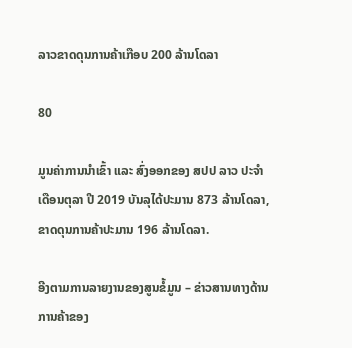ລາວຂາດດຸນການຄ້າເກືອບ 200 ລ້ານໂດລາ

80

ມູນຄ່າການນໍາເຂົ້າ ແລະ ສົ່ງອອກຂອງ ສປປ ລາວ ປະຈໍາເດືອນຕຸລາ ປີ 2019 ບັນລຸໄດ້ປະມານ 873 ລ້ານໂດລາ, ຂາດດຸນການຄ້າປະມານ 196 ລ້ານໂດລາ.

ອີງຕາມການລາຍງານຂອງສູນຂໍ້ມູນ – ຂ່າວສານທາງດ້ານການຄ້າຂອງ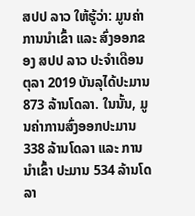ສປປ ລາວ ໃຫ້ຮູ້ວ່າ: ມູນຄ່າການນໍາເຂົ້າ ແລະ ສົ່ງອອກຂອງ ສປປ ລາວ ປະຈໍາເດືອນຕຸລາ 2019 ບັນລຸໄດ້ປະມານ 873 ລ້ານໂດລາ. ໃນນັ້ນ, ມູນຄ່າການສົ່ງອອກປະມານ 338 ລ້ານໂດລາ ແລະ ການນໍາເຂົ້າ ປະມານ 534 ລ້ານໂດລາ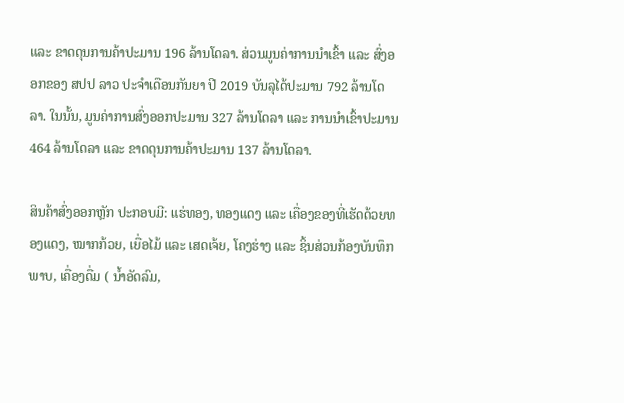ແລະ ຂາດດຸນການຄ້າປະມານ 196 ລ້ານໂດລາ. ສ່ວນມູນຄ່າການນໍາເຂົ້າ ແລະ ສົ່ງອອກຂອງ ສປປ ລາວ ປະຈໍາເດືອນກັນຍາ ປີ 2019 ບັນລຸໄດ້ປະມານ 792 ລ້ານໂດລາ. ໃນນັ້ນ, ມູນຄ່າການສົ່ງອອກປະມານ 327 ລ້ານໂດລາ ແລະ ການນໍາເຂົ້າປະມານ 464 ລ້ານໂດລາ ແລະ ຂາດດຸນການຄ້າປະມານ 137 ລ້ານໂດລາ.

ສິນຄ້າສົ່ງອອກຫຼັກ ປະກອບມີ: ແຮ່ທອງ, ທອງແດງ ແລະ ເຄື່ອງຂອງທີ່ເຮັດດ້ວຍທອງແດງ, ໝາກກ້ວຍ, ເຍື່ອໄມ້ ແລະ ເສດເຈ້ຍ, ໂຄງຮ່າງ ແລະ ຊິ້ນສ່ວນກ້ອງບັນທຶກພາບ, ເຄື່ອງດື່ມ ( ນໍ້າອັດລົມ,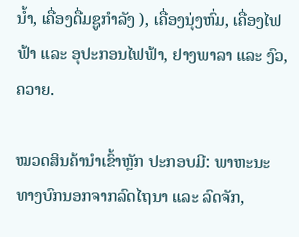ນໍ້າ, ເຄື່ອງດື່ມຊູກໍາລັງ ), ເຄື່ອງນຸ່ງຫົ່ມ, ເຄື່ອງໄຟຟ້າ ແລະ ອຸປະກອນໄຟຟ້າ, ຢາງພາລາ ແລະ ງົວ, ຄວາຍ.

ໝວດສິນຄ້ານໍາເຂົ້າຫຼັກ ປະກອບມີ: ພາຫະນະທາງບົກນອກຈາກລົດໄຖນາ ແລະ ລົດຈັກ,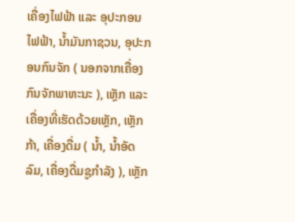ເຄື່ອງໄຟຟ້າ ແລະ ອຸປະກອນໄຟຟ້າ, ນ້ຳມັນກາຊວນ, ອຸປະກອນກົນຈັກ ( ນອກຈາກເຄື່ອງກົນຈັກພາຫະນະ ), ເຫຼັກ ແລະ ເຄື່ອງທີ່ເຮັດດ້ວຍເຫຼັກ, ເຫຼັກກ້າ, ເຄື່ອງດື່ມ ( ນໍ້າ, ນໍ້າອັດລົມ, ເຄື່ອງດື່ມຊູກໍາລັງ ), ເຫຼັກ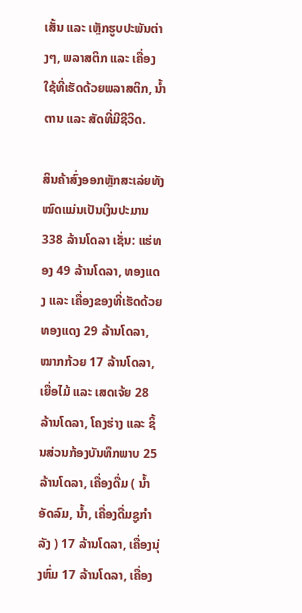ເສັ້ນ ແລະ ເຫຼັກຮູບປະພັນຕ່າງໆ, ພລາສຕິກ ແລະ ເຄື່ອງໃຊ້ທີ່ເຮັດດ້ວຍພລາສຕິກ, ນໍ້າຕານ ແລະ ສັດທີ່ມີຊີວິດ.

ສິນຄ້າສົ່ງອອກຫຼັກສະເລ່ຍທັງໝົດແມ່ນເປັນເງິນປະມານ 338 ລ້ານໂດລາ ເຊັ່ນ: ແຮ່ທອງ 49 ລ້ານໂດລາ, ທອງແດງ ແລະ ເຄື່ອງຂອງທີ່ເຮັດດ້ວຍທອງແດງ 29 ລ້ານໂດລາ, ໝາກກ້ວຍ 17 ລ້ານໂດລາ, ເຍື່ອໄມ້ ແລະ ເສດເຈ້ຍ 28 ລ້ານໂດລາ, ໂຄງຮ່າງ ແລະ ຊິ້ນສ່ວນກ້ອງບັນທຶກພາບ 25 ລ້ານໂດລາ, ເຄື່ອງດື່ມ ( ນໍ້າອັດລົມ, ນໍ້າ, ເຄື່ອງດື່ມຊູກໍາລັງ ) 17 ລ້ານໂດລາ, ເຄື່ອງນຸ່ງຫົ່ມ 17 ລ້ານໂດລາ, ເຄື່ອງ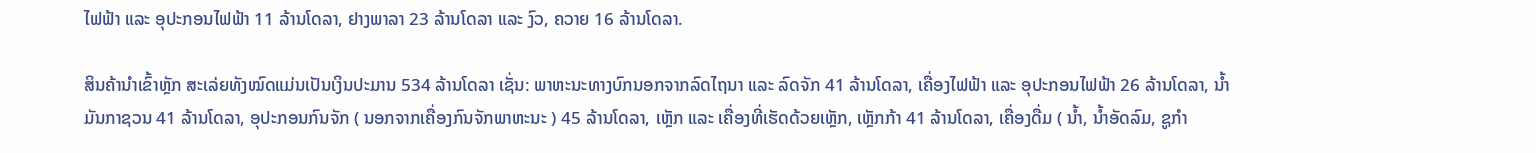ໄຟຟ້າ ແລະ ອຸປະກອນໄຟຟ້າ 11 ລ້ານໂດລາ, ຢາງພາລາ 23 ລ້ານໂດລາ ແລະ ງົວ, ຄວາຍ 16 ລ້ານໂດລາ.

ສິນຄ້ານໍາເຂົ້າຫຼັກ ສະເລ່ຍທັງໝົດແມ່ນເປັນເງິນປະມານ 534 ລ້ານໂດລາ ເຊັ່ນ: ພາຫະນະທາງບົກນອກຈາກລົດໄຖນາ ແລະ ລົດຈັກ 41 ລ້ານໂດລາ, ເຄື່ອງໄຟຟ້າ ແລະ ອຸປະກອນໄຟຟ້າ 26 ລ້ານໂດລາ, ນ້ຳມັນກາຊວນ 41 ລ້ານໂດລາ, ອຸປະກອນກົນຈັກ ( ນອກຈາກເຄື່ອງກົນຈັກພາຫະນະ ) 45 ລ້ານໂດລາ, ເຫຼັກ ແລະ ເຄື່ອງທີ່ເຮັດດ້ວຍເຫຼັກ, ເຫຼັກກ້າ 41 ລ້ານໂດລາ, ເຄື່ອງດື່ມ ( ນໍ້າ, ນໍ້າອັດລົມ, ຊູກໍາ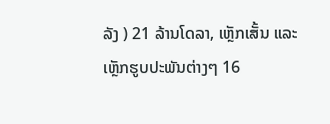ລັງ ) 21 ລ້ານໂດລາ, ເຫຼັກເສັ້ນ ແລະ ເຫຼັກຮູບປະພັນຕ່າງໆ 16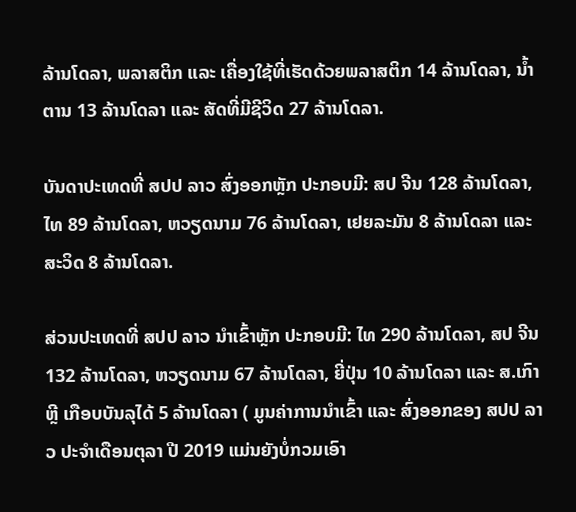ລ້ານໂດລາ, ພລາສຕິກ ແລະ ເຄື່ອງໃຊ້ທີ່ເຮັດດ້ວຍພລາສຕິກ 14 ລ້ານໂດລາ, ນໍ້າຕານ 13 ລ້ານໂດລາ ແລະ ສັດທີ່ມີຊີວິດ 27 ລ້ານໂດລາ.

ບັນດາປະເທດທີ່ ສປປ ລາວ ສົ່ງອອກຫຼັກ ປະກອບມີ: ສປ ຈີນ 128 ລ້ານໂດລາ, ໄທ 89 ລ້ານໂດລາ, ຫວຽດນາມ 76 ລ້ານໂດລາ, ເຢຍລະມັນ 8 ລ້ານໂດລາ ແລະ ສະວິດ 8 ລ້ານໂດລາ.

ສ່ວນປະເທດທີ່ ສປປ ລາວ ນໍາເຂົ້າຫຼັກ ປະກອບມີ: ໄທ 290 ລ້ານໂດລາ, ສປ ຈີນ 132 ລ້ານໂດລາ, ຫວຽດນາມ 67 ລ້ານໂດລາ, ຍີ່ປຸ່ນ 10 ລ້ານໂດລາ ແລະ ສ.ເກົາຫຼີ ເກືອບບັນລຸໄດ້ 5 ລ້ານໂດລາ ( ມູນຄ່າການນໍາເຂົ້າ ແລະ ສົ່ງອອກຂອງ ສປປ ລາວ ປະຈໍາເດືອນຕຸລາ ປີ 2019 ແມ່ນຍັງບໍ່ກວມເອົາ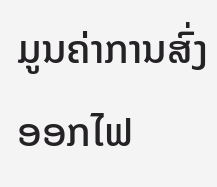ມູນຄ່າການສົ່ງອອກໄຟ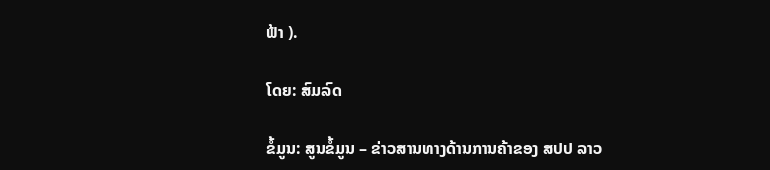ຟ້າ ).

ໂດຍ: ສົມລົດ

ຂໍ້ມູນ: ສູນຂໍ້ມູນ – ຂ່າວສານທາງດ້ານການຄ້າຂອງ ສປປ ລາວ